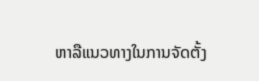ຫາລືແນວທາງໃນການຈັດຕັ້ງ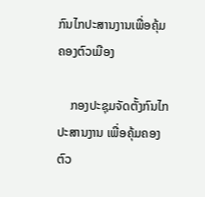ກົນໄກປະສານງານເພື່ອຄຸ້ມຄອງຕົວເມືອງ

    ກອງປະຊຸມຈັດຕັ້ງກົນໄກປະສານງານ ເພື່ອຄຸ້ມຄອງຕົວ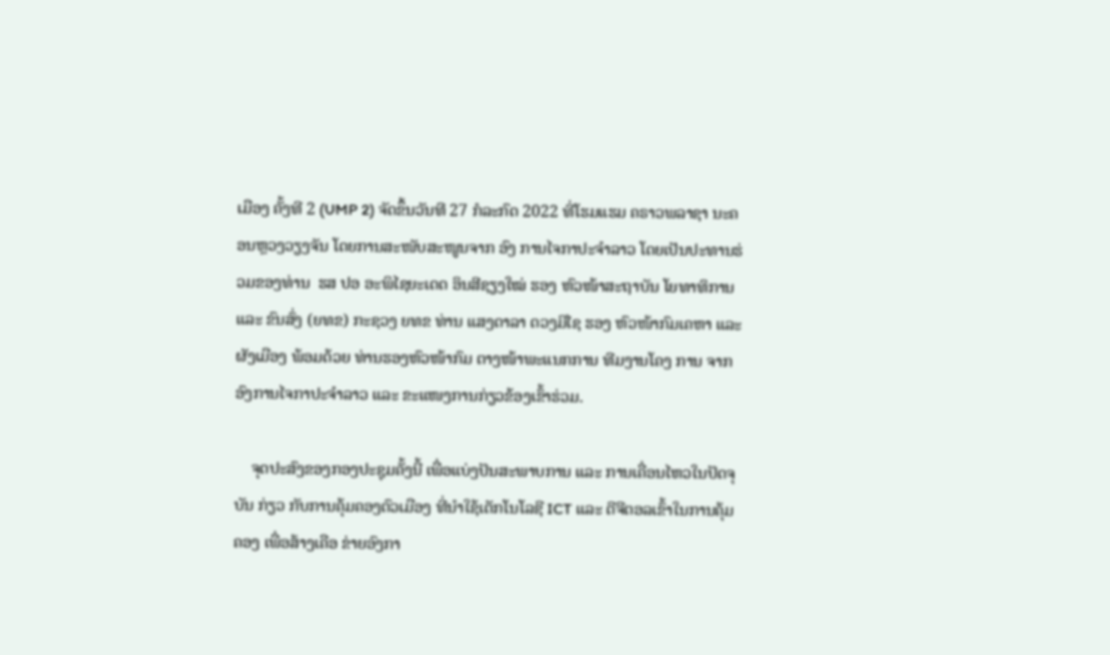ເມືອງ ຄັ້ງທີ 2 (UMP 2) ຈັດຂຶ້ນວັນທີ 27 ກໍລະກົດ 2022 ທີ່ໂຮມແຮມ ຄຣາວພລາຊາ ນະຄອນຫຼວງວຽງຈັນ ໂດຍການສະໜັບສະໜູນຈາກ ອົງ ການໄຈກາປະຈຳລາວ ໂດຍເປັນປະທານຮ່ວມຂອງທ່ານ  ຮສ ປອ ອະພິໄຊຍະເດດ ອິນສີຊຽງໃໝ່ ຮອງ ຫົວໜ້າສະຖາບັນ ໂຍທາທິການ ແລະ ຂົນສົ່ງ (ຍທຂ) ກະຊວງ ຍທຂ ທ່ານ ແສງດາລາ ດວງມີໄຊ ຮອງ ຫົວໜ້າກົມເຄຫາ ແລະ ຜັງເມືອງ ພ້ອມດ້ວຍ ທ່ານຮອງຫົວໜ້າກົມ ຕາງໜ້າພະແນກການ ທີມງານໂຄງ ການ ຈາກອົງການໄຈກາປະຈຳລາວ ແລະ ຂະແໜງການກ່ຽວຂ້ອງເຂົ້າຮ່ວມ.

    ຈຸດປະສົງຂອງກອງປະຊຸມຄັ້ງນີ້ ເພື່ອແບ່ງປັນສະພາບການ ແລະ ການເຄື່ອນໄຫວໃນປັດຈຸບັນ ກ່ຽວ ກັບການຄຸ້ມຄອງຕົວເມືອງ ທີ່ນຳໃຊ້ເຕັກໂນໂລຊີ ICT ແລະ ດີຈີຕອລເຂົ້າໃນການຄຸ້ມຄອງ ເພື່ອສ້າງເຄືອ ຂ່າຍອົງກາ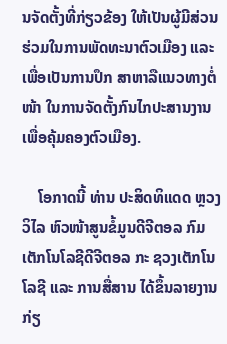ນຈັດຕັ້ງທີ່ກ່ຽວຂ້ອງ ໃຫ້ເປັນຜູ້ມີສ່ວນຮ່ວມໃນການພັດທະນາຕົວເມືອງ ແລະ ເພື່ອເປັນການປຶກ ສາຫາລືແນວທາງຕໍ່ໜ້າ ໃນການຈັດຕັ້ງກົນໄກປະສານງານ ເພື່ອຄຸ້ມຄອງຕົວເມືອງ.

    ໂອກາດນີ້ ທ່ານ ປະສິດທິແດດ ຫຼວງວິໄລ ຫົວໜ້າສູນຂໍ້ມູນດີຈີຕອລ ກົມເຕັກໂນໂລຊີດີຈີຕອລ ກະ ຊວງເຕັກໂນໂລຊີ ແລະ ການສື່ສານ ໄດ້ຂຶ້ນລາຍງານກ່ຽ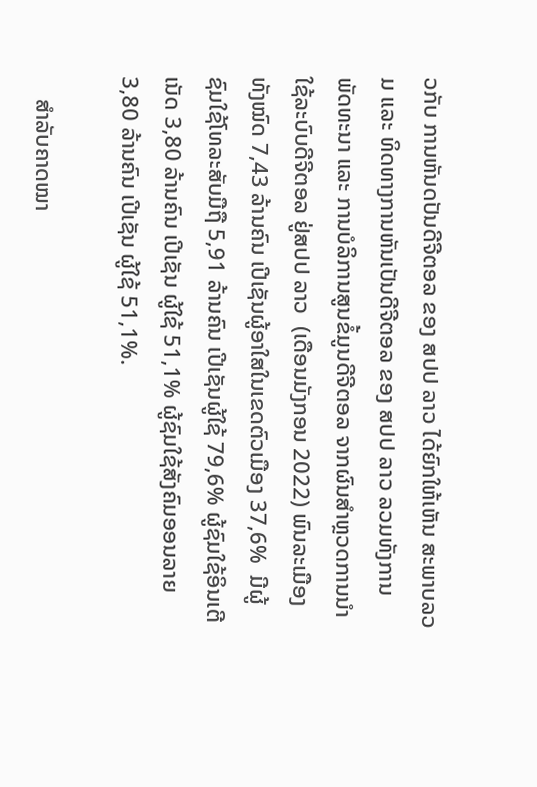ວກັບ ການຫັນດປັນດີຈີຕອລ ຂອງ ສປປ ລາວ ໄດ້ຍົກໃຫ້ເຫັນ ສະພາບລວມ ແລະ ທິດທາງການຫັນເປັນດີຈີຕອລ ຂອງ ສປປ ລາວ ລວມທັງການ  ພັດທະນາ ແລະ ການບໍລິການສູນຂໍ້ມູນດີຈີຕອລ ຈາກຜົນສຳຫຼວດການນຳໃຊ້ລະບົບດີຈີຕອລ ຢູ່ສປປ ລາວ  (ເດືອນມັງກອນ 2022) ພົນລະເມືອງທັງໝົດ 7,43 ລ້ານຄົນ ເປີເຊັນຜູ້ອາໃສໃນເຂດຕົວເມືອງ 37,6%  ມີຜູ້ຊົມໃຊ້ໂທລະສັບມືຖື 5,91 ລ້ານຄົນ ເປີເຊັນຜູ້ໃຊ້ 79,6% ຜູ້ຊົມໃຊ້ອິນເຕີເນັດ 3,80 ລ້ານຄົນ ເປີເຊັນ ຜູ້ໃຊ້ 51,1% ຜູ້ຊົມໃຊ້ສັງຄົມອອນລາຍ 3,80 ລ້ານຄົນ ເປີເຊັນ ຜູ້ໃຊ້ 51,1%.

    ສຳລັບຄາດໝາ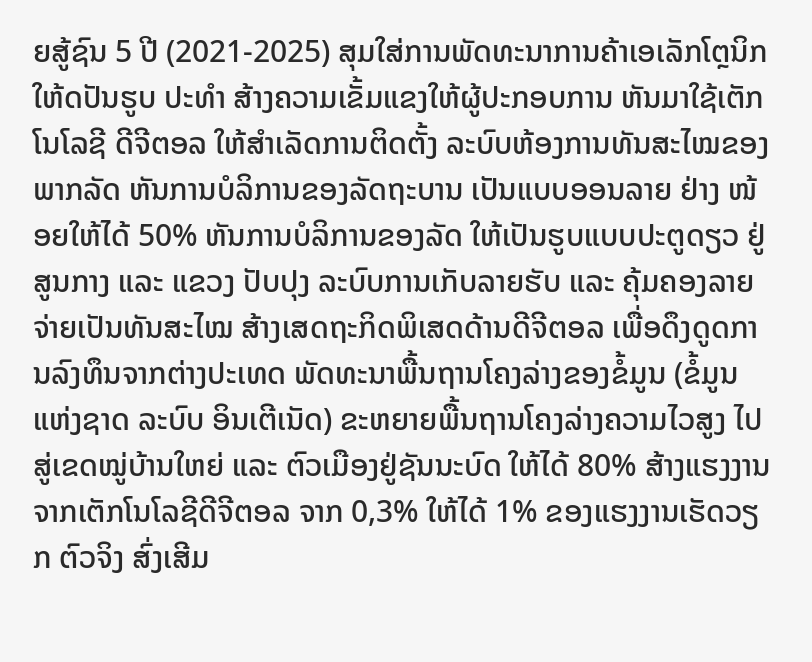ຍສູ້ຊົນ 5 ປີ (2021-2025) ສຸມໃສ່ການພັດທະນາການຄ້າເອເລັກໂຕຼນິກໃຫ້ດປັນຮູບ ປະທຳ ສ້າງຄວາມເຂັ້ມແຂງໃຫ້ຜູ້ປະກອບການ ຫັນມາໃຊ້ເຕັກໂນໂລຊີ ດີຈີຕອລ ໃຫ້ສຳເລັດການຕິດຕັ້ງ ລະບົບຫ້ອງການທັນສະໄໝຂອງພາກລັດ ຫັນການບໍລິການຂອງລັດຖະບານ ເປັນແບບອອນລາຍ ຢ່າງ ໜ້ອຍໃຫ້ໄດ້ 50% ຫັນການບໍລິການຂອງລັດ ໃຫ້ເປັນຮູບແບບປະຕູດຽວ ຢູ່ສູນກາງ ແລະ ແຂວງ ປັບປຸງ ລະບົບການເກັບລາຍຮັບ ແລະ ຄຸ້ມຄອງລາຍຈ່າຍເປັນທັນສະໄໝ ສ້າງເສດຖະກິດພິເສດດ້ານດີຈີຕອລ ເພື່ອດຶງດູດການລົງທຶນຈາກຕ່າງປະເທດ ພັດທະນາພື້ນຖານໂຄງລ່າງຂອງຂໍ້ມູນ (ຂໍ້ມູນແຫ່ງຊາດ ລະບົບ ອິນເຕີເນັດ) ຂະຫຍາຍພື້ນຖານໂຄງລ່າງຄວາມໄວສູງ ໄປສູ່ເຂດໝູ່ບ້ານໃຫຍ່ ແລະ ຕົວເມືອງຢູ່ຊັນນະບົດ ໃຫ້ໄດ້ 80% ສ້າງແຮງງານຈາກເຕັກໂນໂລຊີດີຈີຕອລ ຈາກ 0,3% ໃຫ້ໄດ້ 1% ຂອງແຮງງານເຮັດວຽກ ຕົວຈິງ ສົ່ງເສີມ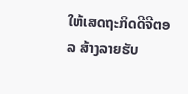ໃຫ້ເສດຖະກິດດີຈີຕອລ ສ້າງລາຍຮັບ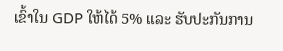ເຂົ້າໃນ GDP ໃຫ້ໄດ້ 5% ແລະ ຮັບປະກັນການ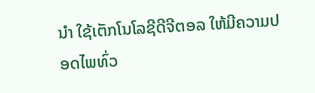ນຳ ໃຊ້ເຕັກໂນໂລຊີດີຈີຕອລ ໃຫ້ມີຄວາມປອດໄພທົ່ວ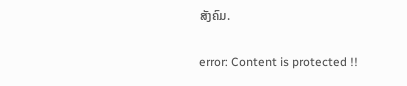ສັງຄົມ.

error: Content is protected !!